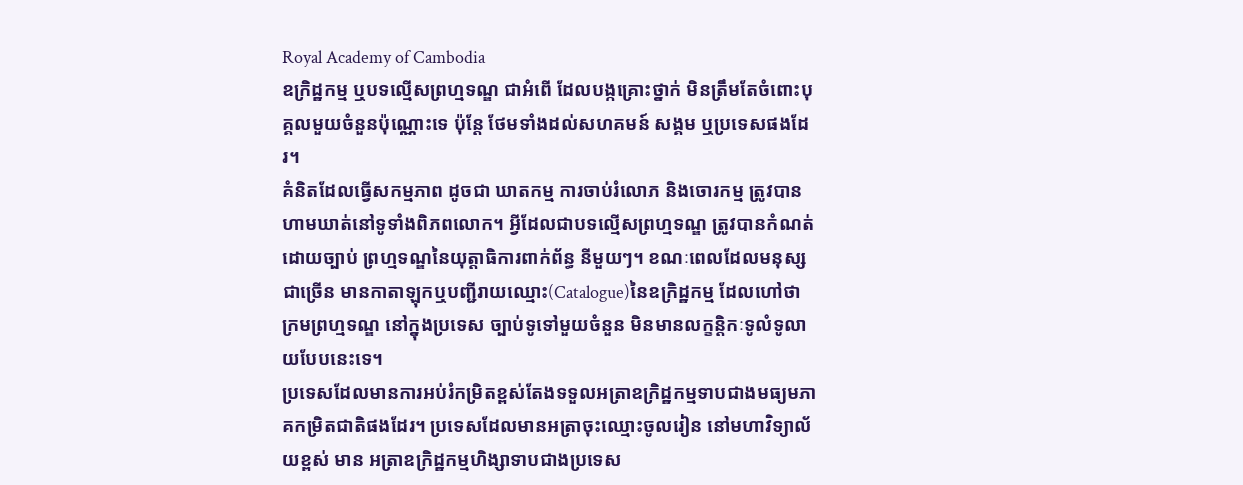Royal Academy of Cambodia
ឧក្រិដ្ឋកម្ម ឬបទល្មើសព្រហ្មទណ្ឌ ជាអំពើ ដែលបង្កគ្រោះថ្នាក់ មិនត្រឹមតែចំពោះបុគ្គលមួយចំនួនប៉ុណ្ណោះទេ ប៉ុន្តែ ថែមទាំងដល់សហគមន៍ សង្គម ឬប្រទេសផងដែរ។
គំនិតដែលធ្វើសកម្មភាព ដូចជា ឃាតកម្ម ការចាប់រំលោភ និងចោរកម្ម ត្រូវបានហាមឃាត់នៅទូទាំងពិភពលោក។ អ្វីដែលជាបទល្មើសព្រហ្មទណ្ឌ ត្រូវបានកំណត់ដោយច្បាប់ ព្រហ្មទណ្ឌនៃយុត្តាធិការពាក់ព័ន្ធ នីមួយៗ។ ខណៈពេលដែលមនុស្សជាច្រើន មានកាតាឡុកឬបញ្ជីរាយឈ្មោះ(Catalogue)នៃឧក្រិដ្ឋកម្ម ដែលហៅថា ក្រមព្រហ្មទណ្ឌ នៅក្នុងប្រទេស ច្បាប់ទូទៅមួយចំនួន មិនមានលក្ខន្តិកៈទូលំទូលាយបែបនេះទេ។
ប្រទេសដែលមានការអប់រំកម្រិតខ្ពស់តែងទទួលអត្រាឧក្រិដ្ឋកម្មទាបជាងមធ្យមភាគកម្រិតជាតិផងដែរ។ ប្រទេសដែលមានអត្រាចុះឈ្មោះចូលរៀន នៅមហាវិទ្យាល័យខ្ពស់ មាន អត្រាឧក្រិដ្ឋកម្មហិង្សាទាបជាងប្រទេស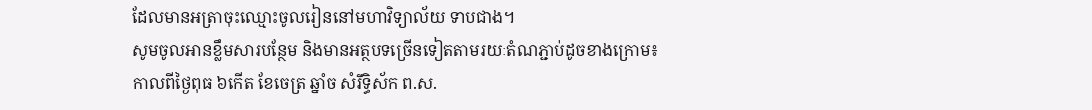ដែលមានអត្រាចុះឈ្មោះចូលរៀននៅមហាវិទ្យាល័យ ទាបជាង។
សូមចូលអានខ្លឹមសារបន្ថែម និងមានអត្ថបទច្រើនទៀតតាមរយៈតំណភ្ជាប់ដូចខាងក្រោម៖
កាលពីថ្ងៃពុធ ៦កេីត ខែចេត្រ ឆ្នាំច សំរឹទ្ធិស័ក ព.ស.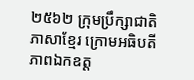២៥៦២ ក្រុមប្រឹក្សាជាតិភាសាខ្មែរ ក្រោមអធិបតីភាពឯកឧត្ត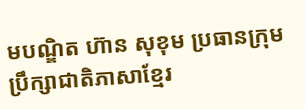មបណ្ឌិត ហ៊ាន សុខុម ប្រធានក្រុមប្រឹក្សាជាតិភាសាខ្មែរ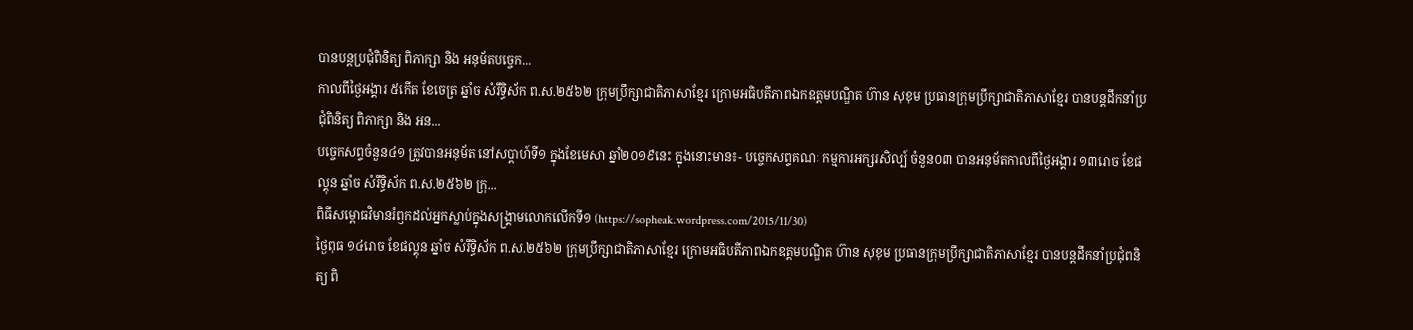បានបន្តប្រជុំពិនិត្យ ពិភាក្សា និង អនុម័តបច្ចេក...
កាលពីថ្ងៃអង្គារ ៥កេីត ខែចេត្រ ឆ្នាំច សំរឹទ្ធិស័ក ព.ស.២៥៦២ ក្រុមប្រឹក្សាជាតិភាសាខ្មែរ ក្រោមអធិបតីភាពឯកឧត្តមបណ្ឌិត ហ៊ាន សុខុម ប្រធានក្រុមប្រឹក្សាជាតិភាសាខ្មែរ បានបន្តដឹកនាំប្រជុំពិនិត្យ ពិភាក្សា និង អន...
បច្ចេកសព្ទចំនួន៤១ ត្រូវបានអនុម័ត នៅសប្តាហ៍ទី១ ក្នុងខែមេសា ឆ្នាំ២០១៩នេះ ក្នុងនោះមាន៖- បច្ចេកសព្ទគណៈ កម្មការអក្សរសិល្ប៍ ចំនួន០៣ បានអនុម័តកាលពីថ្ងៃអង្គារ ១៣រោច ខែផល្គុន ឆ្នាំច សំរឹទ្ធិស័ក ព.ស.២៥៦២ ក្រុ...
ពិធីសម្ពោធវិមានរំឭកដល់អ្នកស្លាប់ក្នុងសង្គ្រាមលោកលើកទី១ (https://sopheak.wordpress.com/2015/11/30)
ថ្ងៃពុធ ១៤រោច ខែផល្គុន ឆ្នាំច សំរឹទ្ធិស័ក ព.ស.២៥៦២ ក្រុមប្រឹក្សាជាតិភាសាខ្មែរ ក្រោមអធិបតីភាពឯកឧត្តមបណ្ឌិត ហ៊ាន សុខុម ប្រធានក្រុមប្រឹក្សាជាតិភាសាខ្មែរ បានបន្តដឹកនាំប្រជុំពនិត្យ ពិ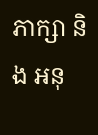ភាក្សា និង អនុ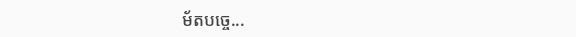ម័តបច្ចេ...